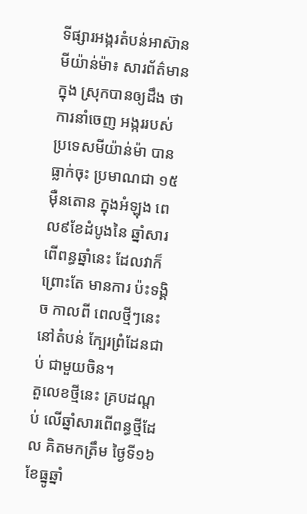ទីផ្សារអង្ករតំបន់អាស៊ាន
មីយ៉ាន់ម៉ា៖ សារព័ត៌មានក្នុង ស្រុកបានឲ្យដឹង ថាការនាំចេញ អង្កររបស់ ប្រទេសមីយ៉ាន់ម៉ា បានធ្លាក់ចុះ ប្រមាណជា ១៥ម៉ឺនតោន ក្នុងអំឡុង ពេល៩ខែដំបូងនៃ ឆ្នាំសារ ពើពន្ធឆ្នាំនេះ ដែលវាក៏ព្រោះតែ មានការ ប៉ះទង្គិច កាលពី ពេលថ្មីៗនេះ នៅតំបន់ ក្បែរព្រំដែនជាប់ ជាមួយចិន។
តួលេខថ្មីនេះ គ្របដណ្តប់ លើឆ្នាំសារពើពន្ធថ្មីដែល គិតមកត្រឹម ថ្ងៃទី១៦ខែធ្នូឆ្នាំ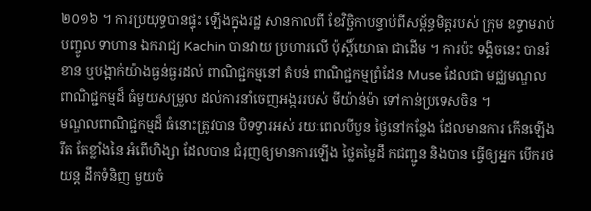២០១៦ ។ ការប្រយុទ្ធបានផ្ទុះ ឡើងក្នុងរដ្ឋ សានកាលពី ខែវិច្ឆិកាបន្ទាប់ពីសម្ព័ន្ធមិត្តរបស់ ក្រុម ឧទ្ទាមរាប់ បញ្ចូល ទាហាន ឯករាជ្យ Kachin បានវាយ ប្រហារលើ ប៉ុស្តិ៍យោធា ជាដើម ។ ការប៉ះ ទង្គិចនេះ បានរំខាន ឬបង្អាក់យ៉ាងធ្ងន់ធ្ងរដល់ ពាណិជ្ជកម្មនៅ តំបន់ ពាណិជ្ជកម្មព្រំដែន Muse ដែលជា មជ្ឈមណ្ឌល ពាណិជ្ជកម្មដ៏ ធំមួយសម្រួល ដល់ការនាំចេញអង្កររបស់ មីយ៉ាន់ម៉ា ទៅកាន់ប្រទេសចិន ។
មណ្ឌលពាណិជ្ជកម្មដ៏ ធំនោះត្រូវបាន បិទទ្វារអស់ រយៈពេលបីបួន ថ្ងៃនៅកន្លែង ដែលមានការ កើនឡើងរឹត តែខ្លាំងនៃ អំពើហិង្សា ដែលបាន ជំរុញឲ្យមានការឡើង ថ្លៃតម្លៃដឹ កជញ្ជូន និងបាន ធ្វើឲ្យអ្នក បើករថយន្ត ដឹកទំនិញ មួយចំ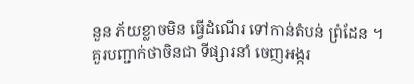នួន ភ័យខ្លាចមិន ធ្វើដំណើរ ទៅកាន់តំបន់ ព្រំដែន ។
គួរបញ្ជាក់ថាចិនជា ទីផ្សារនាំ ចេញអង្ករ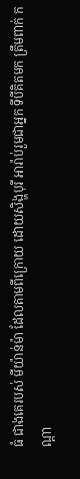ធំ ជាងគេរបស់ មីយ៉ាន់ម៉ា ដែលតាមពីក្រោយ ដោយសិង្ហបុរី អារ៉ាប់រួមជាអ្នក ទីបីគិតមក ត្រឹមពាក់ កណ្តា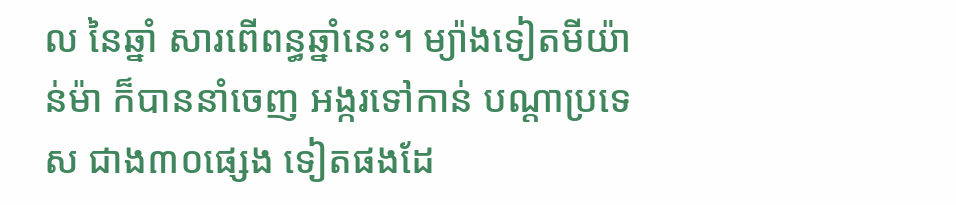ល នៃឆ្នាំ សារពើពន្ធឆ្នាំនេះ។ ម្យ៉ាងទៀតមីយ៉ាន់ម៉ា ក៏បាននាំចេញ អង្ករទៅកាន់ បណ្តាប្រទេស ជាង៣០ផ្សេង ទៀតផងដែ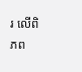រ លើពិភព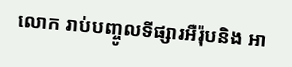លោក រាប់បញ្ចូលទីផ្សារអឺរ៉ុបនិង អា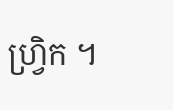ហ្វ្រិក ។